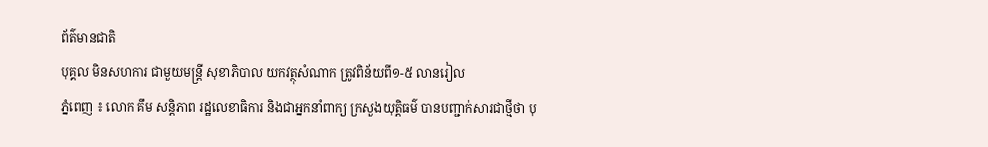ព័ត៌មានជាតិ
បុគ្គល មិនសហការ ជាមួយមន្រ្តី សុខាភិបាល យកវត្ថុសំណាក ត្រូវពិន័យពី១-៥ លានរៀល
ភ្នំពេញ ៖ លោក គឹម សន្ដិភាព រដ្ឋលេខាធិការ និងជាអ្នកនាំពាក្យ ក្រសួងយុត្តិធម៌ បានបញ្ជាក់សារជាថ្មីថា បុ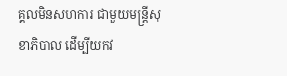គ្គលមិនសហការ ជាមួយមន្រ្តីសុខាភិបាល ដើម្បីយកវ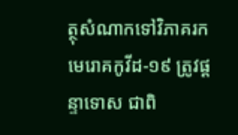ត្ថុសំណាកទៅវិភាគរកមេរោគកូវីដ-១៩ ត្រូវផ្តន្ទាទោស ជាពិ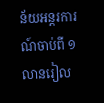ន័យអន្តរការណ៍ចាប់ពី ១លានរៀល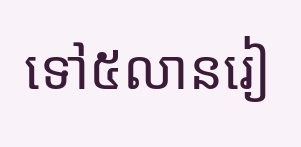ទៅ៥លានរៀ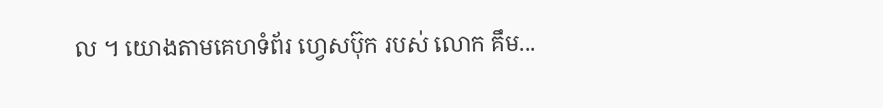ល ។ យោងតាមគេហទំព័រ ហ្វេសប៊ុក របស់ លោក គឹម...